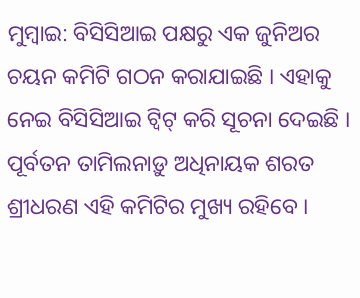ମୁମ୍ବାଇ: ବିସିସିଆଇ ପକ୍ଷରୁ ଏକ ଜୁନିଅର ଚୟନ କମିଟି ଗଠନ କରାଯାଇଛି । ଏହାକୁ ନେଇ ବିସିସିଆଇ ଟ୍ବିଟ୍ କରି ସୂଚନା ଦେଇଛି । ପୂର୍ବତନ ତାମିଲନାଡ଼ୁ ଅଧିନାୟକ ଶରତ ଶ୍ରୀଧରଣ ଏହି କମିଟିର ମୁଖ୍ୟ ରହିବେ ।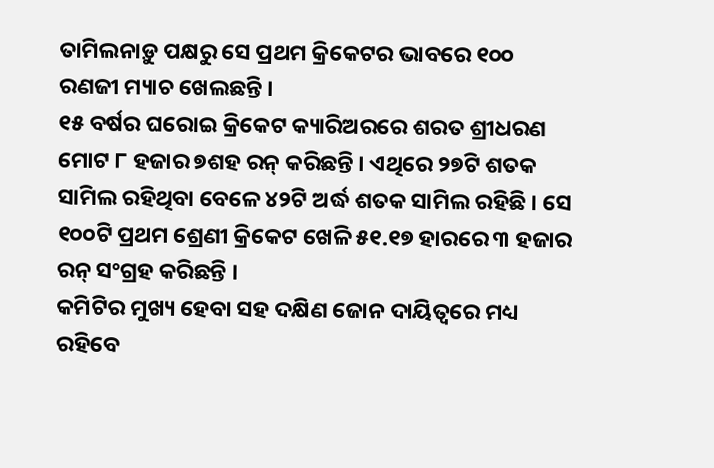ତାମିଲନାଡ଼ୁ ପକ୍ଷରୁ ସେ ପ୍ରଥମ କ୍ରିକେଟର ଭାବରେ ୧୦୦ ରଣଜୀ ମ୍ୟାଚ ଖେଲଛନ୍ତି ।
୧୫ ବର୍ଷର ଘରୋଇ କ୍ରିକେଟ କ୍ୟାରିଅରରେ ଶରତ ଶ୍ରୀଧରଣ ମୋଟ ୮ ହଜାର ୭ଶହ ରନ୍ କରିଛନ୍ତି । ଏଥିରେ ୨୭ଟି ଶତକ ସାମିଲ ରହିଥିବା ବେଳେ ୪୨ଟି ଅର୍ଦ୍ଧ ଶତକ ସାମିଲ ରହିଛି । ସେ ୧୦୦ଟି ପ୍ରଥମ ଶ୍ରେଣୀ କ୍ରିକେଟ ଖେଳି ୫୧.୧୭ ହାରରେ ୩ ହଜାର ରନ୍ ସଂଗ୍ରହ କରିଛନ୍ତି ।
କମିଟିର ମୁଖ୍ୟ ହେବା ସହ ଦକ୍ଷିଣ ଜୋନ ଦାୟିତ୍ବରେ ମଧ୍ୟ ରହିବେ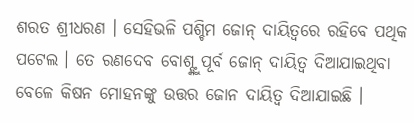ଶରତ ଶ୍ରୀଧରଣ । ସେହିଭଳି ପଶ୍ଚିମ ଜୋନ୍ ଦାୟିତ୍ବରେ ରହିବେ ପଥିକ ପଟେଲ । ତେ ରଣଦେବ ବୋଶ୍ଙ୍କୁ ପୂର୍ବ ଜୋନ୍ ଦାୟିତ୍ବ ଦିଆଯାଇଥିବା ବେଳେ କିଷନ ମୋହନଙ୍କୁ ଉତ୍ତର ଜୋନ ଦାୟିତ୍ବ ଦିଆଯାଇଛି ।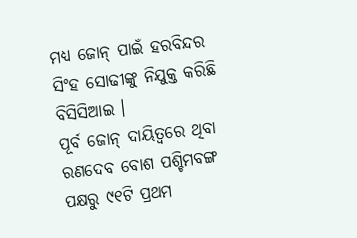ମଧ୍ୟ ଜୋନ୍ ପାଇଁ ହରବିନ୍ଦର ସିଂହ ସୋଢୀଙ୍କୁ ନିଯୁକ୍ତ କରିଛି ବିସିସିଆଇ ।
ପୂର୍ବ ଜୋନ୍ ଦାୟିତ୍ବରେ ଥିବା ରଣଦେବ ବୋଶ ପଶ୍ଚିମବଙ୍ଗ ପକ୍ଷରୁ ୯୧ଟି ପ୍ରଥମ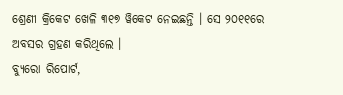ଶ୍ରେଣୀ କ୍ରିକେଟ ଖେଳି ୩୧୭ ୱିକେଟ ନେଇଛନ୍ତି । ସେ ୨୦୧୧ରେ ଅବସର ଗ୍ରହଣ କରିଥିଲେ ।
ବ୍ୟୁରୋ ରିପୋର୍ଟ,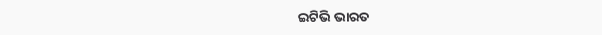ଇଟିଭି ଭାରତ